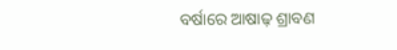ବର୍ଷାରେ ଆଷାଢ଼ ଶ୍ରାବଣ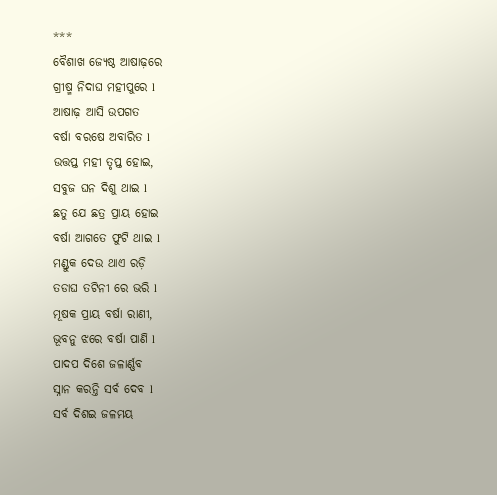***
ବୈଶାଖ ଜ୍ୟେଷ୍ଠ ଆଷାଢ଼ରେ
ଗ୍ରୀଷ୍ମ ନିଦାଘ ମହୀପୁରେ l
ଆଷାଢ଼ ଆସି ଉପଗତ
ବର୍ଷା ବରଷେ ଅବାରିତ l
ଉତ୍ତପ୍ତ ମହୀ ତୃପ୍ତ ହୋଇ,
ସବୁଜ ଘନ ଦିଶୁ ଥାଇ l
ଛତୁ ଯେ ଛତ୍ର ପ୍ରାୟ ହୋଇ
ବର୍ଷା ଆଗତେ ଫୁଟି ଥାଇ l
ମଣ୍ଡୁକ ଦେଉ ଥାଏ ରଡ଼ି
ତଡାଘ ତଟିନୀ ରେ ଭରି l
ମୂଷକ ପ୍ରାୟ ବର୍ଷା ରାଣୀ,
ଭୂବନୁ ଝରେ ବର୍ଷା ପାଣି l
ପାଦପ ଦିଶେ ଜଳାର୍ଣ୍ଣବ
ସ୍ନାନ କରନ୍ତି ସର୍ବ ଦେବ l
ସର୍ବ ଦିଶଇ ଜଳମୟ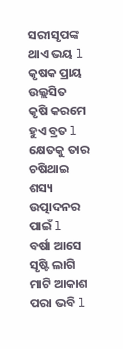ସରୀସୃପଙ୍କ ଥାଏ ଭୟ l
କୃଷକ ପ୍ରାୟ ଉଲ୍ଲସିତ
କୃଷି କରମେ ହୁଏ ବ୍ରତ l
କ୍ଷେତକୁ ତାର ଚଷିଥାଇ
ଶସ୍ୟ ଉତ୍ପାଦନର ପାଇଁ l
ବର୍ଷା ଆସେ ସୃଷ୍ଟି ଲାଗି
ମାଟି ଆକାଶ ପରା ଭବି l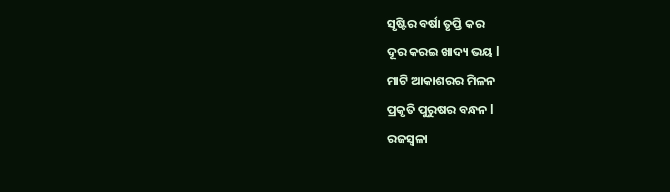ସୃଷ୍ଟିର ବର୍ଷା ତୃପ୍ତି କର
ଦୂର କରଇ ଖାଦ୍ୟ ଭୟ l
ମାଟି ଆକାଶରର ମିଳନ
ପ୍ରକୃତି ପୁରୁଷର ବନ୍ଧନ l
ରଜସ୍ଵଳା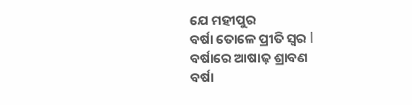ଯେ ମହୀପୁର
ବର୍ଷା ତୋଳେ ପ୍ରୀତି ସ୍ଵର l
ବର୍ଷାରେ ଆଷାଢ଼ ଶ୍ରାବଣ
ବର୍ଷା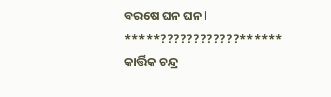ବରଷେ ଘନ ଘନ l
*****????????????******
କାର୍ତ୍ତିକ ଚନ୍ଦ୍ର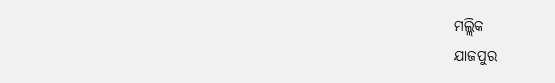ମଲ୍ଲିକ
ଯାଜପୁର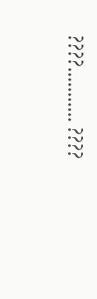????........... ????